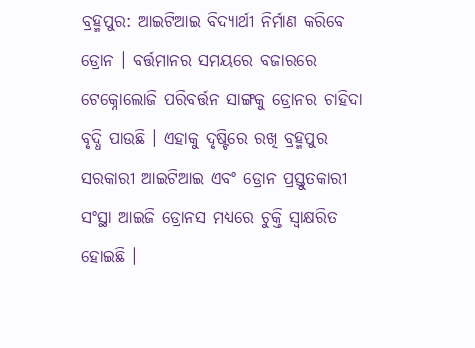ବ୍ରହ୍ମପୁର: ଆଇଟିଆଇ ବିଦ୍ୟାର୍ଥୀ ନିର୍ମାଣ କରିବେ ଡ୍ରୋନ । ବର୍ତ୍ତମାନର ସମୟରେ ବଜାରରେ ଟେକ୍ନୋଲୋଜି ପରିବର୍ତ୍ତନ ସାଙ୍ଗକୁ ଡ୍ରୋନର ଚାହିଦା ବୃଦ୍ଧି ପାଉଛି । ଏହାକୁ ଦୃଷ୍ଟିରେ ରଖି ବ୍ରହ୍ମପୁର ସରକାରୀ ଆଇଟିଆଇ ଏବଂ ଡ୍ରୋନ ପ୍ରସ୍ତୁତକାରୀ ସଂସ୍ଥା ଆଇଜି ଡ୍ରୋନସ ମଧ୍ୟରେ ଚୁକ୍ତି ସ୍ବାକ୍ଷରିତ ହୋଇଛି ।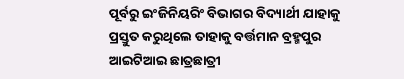ପୂର୍ବରୁ ଇଂଜିନିୟରିଂ ବିଭାଗର ବିଦ୍ୟାର୍ଥୀ ଯାହାକୁ ପ୍ରସ୍ତୁତ କରୁଥିଲେ ତାହାକୁ ବର୍ତ୍ତମାନ ବ୍ରହ୍ମପୁର ଆଇଟିଆଇ ଛାତ୍ରଛାତ୍ରୀ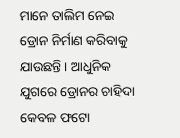ମାନେ ତାଲିମ ନେଇ ଡ୍ରୋନ ନିର୍ମାଣ କରିବାକୁ ଯାଉଛନ୍ତି । ଆଧୁନିକ ଯୁଗରେ ଡ୍ରୋନର ଚାହିଦା କେବଳ ଫଟୋ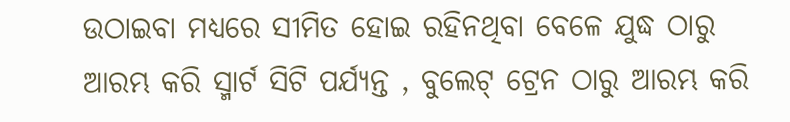ଉଠାଇବା ମଧ୍ୟରେ ସୀମିତ ହୋଇ ରହିନଥିବା ବେଳେ ଯୁଦ୍ଧ ଠାରୁ ଆରମ୍ଭ କରି ସ୍ମାର୍ଟ ସିଟି ପର୍ଯ୍ୟନ୍ତ , ବୁଲେଟ୍ ଟ୍ରେନ ଠାରୁ ଆରମ୍ଭ କରି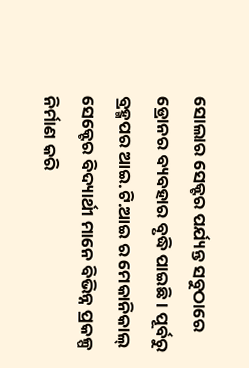ସୋଲାର ସେକ୍ଟର ପର୍ଯ୍ୟନ୍ତ ସବୁଠାରେ ଡ୍ରୋନର ବ୍ୟବହାର ବୃଦ୍ଧି ପାଇଛି । ପୂର୍ବରୁ ବ୍ରହ୍ମପର ଆଇ.ଟି.ଆଇ ର ମେକାନିକାଲ୍ ସେକ୍ଟେର ବିଦ୍ୟାର୍ଥୀ ମାନେ ବିଭିନ୍ନ ପ୍ରକଳ୍ପ ନିର୍ମାଣ କରି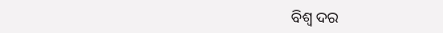ବିଶ୍ବ ଦର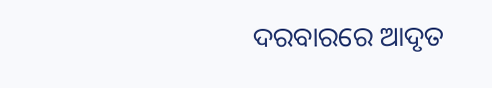ଦରବାରରେ ଆଦୃତ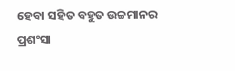ହେବା ସହିତ ବହୁତ ଉଚ୍ଚମାନର ପ୍ରଶଂସା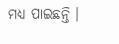ମଧ୍ୟ ପାଇଛନ୍ତି ।